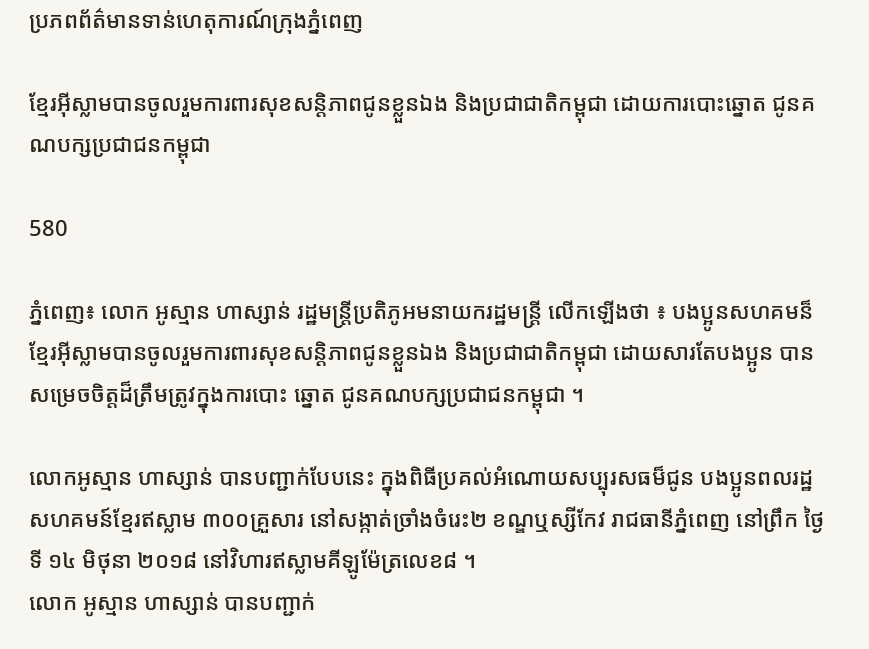ប្រភពព័ត៌មានទាន់ហេតុការណ៍ក្រុងភ្នំពេញ

ខ្មែរអ៊ីស្លាមបានចូលរួមការពារសុខសន្តិភាពជូនខ្លួនឯង និងប្រជាជាតិកម្ពុជា ដោយការបោះឆ្នោត ជូនគណបក្សប្រជាជនកម្ពុជា

580

ភ្នំពេញ៖ លោក អូស្មាន ហាស្សាន់ រដ្ឋមន្រ្តីប្រតិភូអមនាយករដ្ឋមន្ត្រី លើកឡើងថា ៖ បងប្អូនសហគមន៏ខ្មែរអ៊ីស្លាមបានចូលរួមការពារសុខសន្តិភាពជូនខ្លួនឯង និងប្រជាជាតិកម្ពុជា ដោយសារតែបងប្អូន បានសម្រេចចិត្តដ៏ត្រឹមត្រូវក្នុងការបោះ ឆ្នោត ជូនគណបក្សប្រជាជនកម្ពុជា ។

លោកអូស្មាន ហាស្សាន់ បានបញ្ជាក់បែបនេះ ក្នុងពិធីប្រគល់អំណោយសប្បុរសធម៏ជូន បងប្អូនពលរដ្ឋសហគមន៍ខ្មែរឥស្លាម ៣០០គ្រួសារ នៅសង្កាត់ច្រាំងចំរេះ២ ខណ្ឌឬស្សីកែវ រាជធានីភ្នំពេញ នៅព្រឹក ថ្ងៃទី ១៤ មិថុនា ២០១៨ នៅវិហារឥស្លាមគីឡូម៉ែត្រលេខ៨ ។
លោក អូស្មាន ហាស្សាន់ បានបញ្ជាក់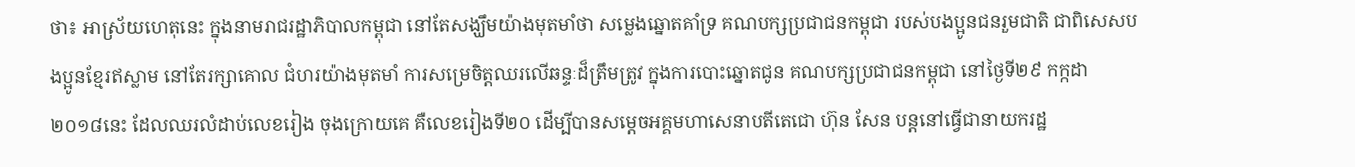ថា៖ អាស្រ័យហេតុនេះ ក្នុងនាមរាជរដ្ឋាភិបាលកម្ពុជា នៅតែសង្ឃឹមយ៉ាងមុតមាំថា សម្លេងឆ្នោតគាំទ្រ គណបក្សប្រជាជនកម្ពុជា របស់បងប្អូនជនរួមជាតិ ជាពិសេសបងប្អូនខ្មែរឥស្លាម នៅតែរក្សាគោល ជំហរយ៉ាងមុតមាំ ការសម្រេចិត្តឈរលើឆន្ទៈដ៏ត្រឹមត្រូវ ក្នុងការបោះឆ្នោតជូន គណបក្សប្រជាជនកម្ពុជា នៅថ្ងៃទី២៩ កក្កដា ២០១៨នេះ ដែលឈរលំដាប់លេខរៀង ចុងក្រោយគេ គឺលេខរៀងទី២០ ដើម្បីបានសម្តេចអគ្គមហាសេនាបតីតេជោ ហ៊ុន សែន បន្តនៅធ្វើជានាយករដ្ឋ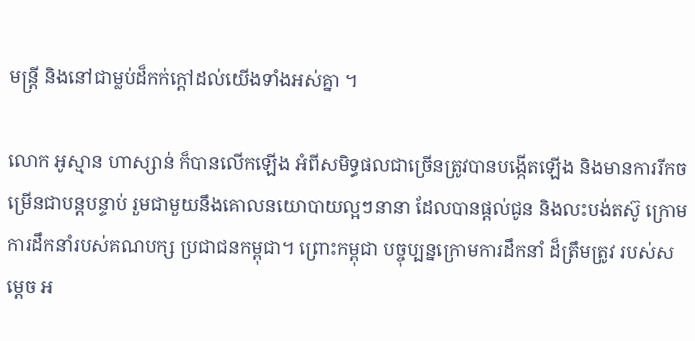មន្រ្តី និងនៅជាម្លប់ដ៏កក់ក្តៅដល់យើងទាំងអស់គ្នា ។

លោក អូស្មាន ហាស្សាន់ ក៏បានលើកឡើង អំពីសមិទ្ធផលជាច្រើនត្រូវបានបង្កើតឡើង និងមានការរីកចម្រើនជាបន្តបន្ទាប់ រួមជាមួយនឹងគោលនយោបាយល្អៗនានា ដែលបានផ្តល់ជូន និងលះបង់តស៊ូ ក្រោមការដឹកនាំរបស់គណបក្ស ប្រជាជនកម្ពុជា។ ព្រោះកម្ពុជា បច្ចុប្បន្នក្រោមការដឹកនាំ ដ៏ត្រឹមត្រូវ របស់សម្ដេច អ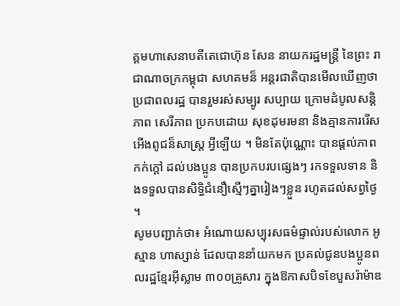គ្គមហាសេនាបតីតេជោហ៊ុន សែន នាយករដ្ឋមន្ដ្រី នៃព្រះ រាជាណាចក្រកម្ពុជា សហគមន៏ អន្ដរជាតិបានមើលឃើញថាប្រជាពលរដ្ឋ បានរួមរស់សម្បូរ សប្បាយ ក្រោមដំបូលសន្តិភាព សេរីភាព ប្រកបដោយ សុខដុមរមនា និងគ្មានការរើសអើងពូជន៏សាស្ដ្រ អ្វីឡើយ ។ មិនតែប៉ុណ្ណោះ បានផ្ដល់ភាពកក់ក្ដៅ ដល់បងប្អូន បានប្រកបរបផ្សេងៗ រកទទួលទាន និងទទួលបានសិទ្ធិជំនឿស្មើៗគ្នារៀងៗខ្លួន រហូតដល់សព្វថ្ងៃ ។
សូមបញ្ជាក់ថា៖ អំណោយសប្បុរសធម៌ផ្ទាល់របស់លោក អូស្មាន ហាស្សាន់ ដែលបាននាំយកមក ប្រគល់ជូនបងប្អូនពលរដ្ឋខ្មែរអ៊ីស្លាម ៣០០គ្រួសារ ក្នុងឱកាសបិទខែបួសរ៉ាម៉ាឌ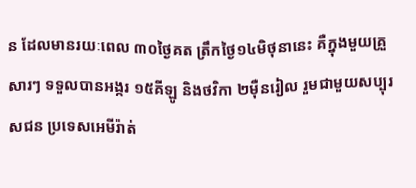ន ដែលមានរយៈពេល ៣០ថ្ងៃគត ត្រឹកថ្ងៃ១៤មិថុនានេះ គឺក្នុងមួយគ្រួសារៗ ទទួលបានអង្ករ ១៥គីឡូ និងថវិកា ២ម៉ឺនរៀល រួមជាមួយសប្បុរសជន ប្រទេសអេមីរ៉ាត់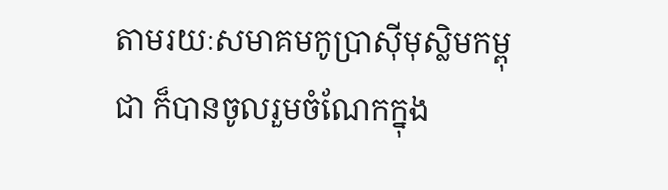តាមរយៈសមាគមកូប្រាស៊ីមុស្លិមកម្ពុជា ក៏បានចូលរួមចំណែកក្នុង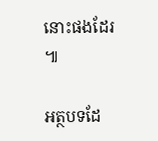នោះផងដែរ ៕

អត្ថបទដែ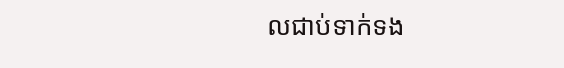លជាប់ទាក់ទង